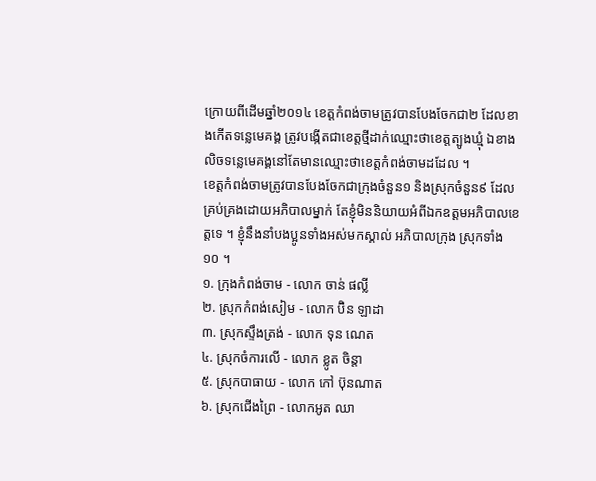ក្រោយពីដើមឆ្នាំ២០១៤ ខេត្តកំពង់ចាមត្រូវបានបែងចែកជា២ ដែលខាងកើតទន្លេមេគង្គ ត្រូវបង្កើតជាខេត្តថ្មីដាក់ឈ្មោះថាខេត្តត្បូងឃ្មុំ ឯខាងលិចទន្លេមេគង្គនៅតែមានឈ្មោះថាខេត្តកំពង់ចាមដដែល ។
ខេត្តកំពង់ចាមត្រូវបានបែងចែកជាក្រុងចំនួន១ និងស្រុកចំនួន៩ ដែលគ្រប់គ្រងដោយអភិបាលម្នាក់ តែខ្ញុំមិននិយាយអំពីឯកឧត្តមអភិបាលខេត្តទេ ។ ខ្ញុំនឹងនាំបងប្អូនទាំងអស់មកស្គាល់ អភិបាលក្រុង ស្រុកទាំង១០ ។
១. ក្រុងកំពង់ចាម - លោក ចាន់ ផល្លី
២. ស្រុកកំពង់សៀម - លោក ប៊ិន ឡាដា
៣. ស្រុកស្ទឹងត្រង់ - លោក ទុន ណេត
៤. ស្រុកចំការលើ - លោក ខ្លូត ចិន្តា
៥. ស្រុកបាធាយ - លោក កៅ ប៊ុនណាត
៦. ស្រុកជើងព្រៃ - លោកអូត ឈា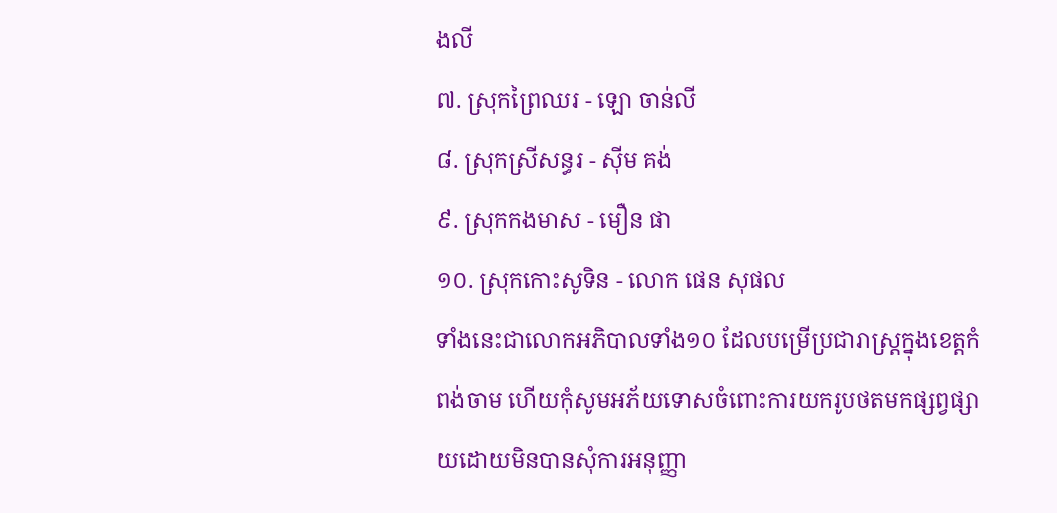ងលី
៧. ស្រុកព្រៃឈរ - ឡោ ចាន់លី
៨. ស្រុកស្រីសន្ធរ - ស៊ីម គង់
៩. ស្រុកកងមាស - មឿន ផា
១០. ស្រុកកោះសូទិន - លោក ផេន សុផល
ទាំងនេះជាលោកអភិបាលទាំង១០ ដែលបម្រើប្រជារាស្ត្រក្នុងខេត្តកំពង់ចាម ហើយកុំសូមអភ័យទោសចំពោះការយករូបថតមកផ្សព្វផ្សាយដោយមិនបានសុំការអនុញ្ញា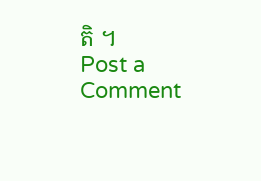តិ ។
Post a Comment